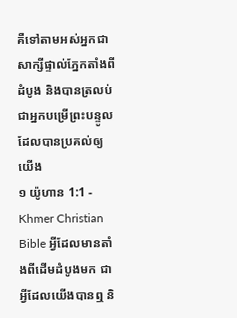គឺទៅតាមអស់អ្នកជាសាក្សីផ្ទាល់ភ្នែកតាំងពីដំបូង និងបានត្រលប់ជាអ្នកបម្រើព្រះបន្ទូលដែលបានប្រគល់ឲ្យយើង
១ យ៉ូហាន 1:1 - Khmer Christian Bible អ្វីដែលមានតាំងពីដើមដំបូងមក ជាអ្វីដែលយើងបានឮ និ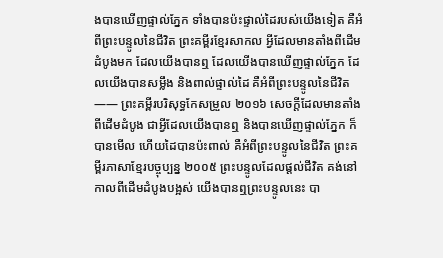ងបានឃើញផ្ទាល់ភ្នែក ទាំងបានប៉ះផ្ទាល់ដៃរបស់យើងទៀត គឺអំពីព្រះបន្ទូលនៃជីវិត ព្រះគម្ពីរខ្មែរសាកល អ្វីដែលមានតាំងពីដើមដំបូងមក ដែលយើងបានឮ ដែលយើងបានឃើញផ្ទាល់ភ្នែក ដែលយើងបានសម្លឹង និងពាល់ផ្ទាល់ដៃ គឺអំពីព្រះបន្ទូលនៃជីវិត—— ព្រះគម្ពីរបរិសុទ្ធកែសម្រួល ២០១៦ សេចក្ដីដែលមានតាំងពីដើមដំបូង ជាអ្វីដែលយើងបានឮ និងបានឃើញផ្ទាល់ភ្នែក ក៏បានមើល ហើយដៃបានប៉ះពាល់ គឺអំពីព្រះបន្ទូលនៃជីវិត ព្រះគម្ពីរភាសាខ្មែរបច្ចុប្បន្ន ២០០៥ ព្រះបន្ទូលដែលផ្ដល់ជីវិត គង់នៅកាលពីដើមដំបូងបង្អស់ យើងបានឮព្រះបន្ទូលនេះ បា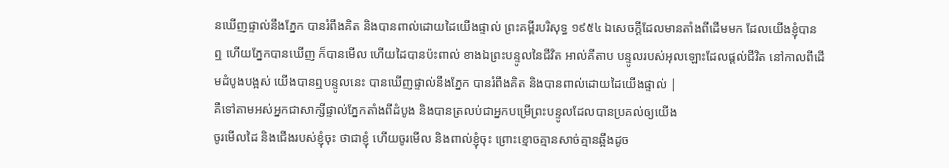នឃើញផ្ទាល់នឹងភ្នែក បានរំពឹងគិត និងបានពាល់ដោយដៃយើងផ្ទាល់ ព្រះគម្ពីរបរិសុទ្ធ ១៩៥៤ ឯសេចក្ដីដែលមានតាំងពីដើមមក ដែលយើងខ្ញុំបានឮ ហើយភ្នែកបានឃើញ ក៏បានមើល ហើយដៃបានប៉ះពាល់ ខាងឯព្រះបន្ទូលនៃជីវិត អាល់គីតាប បន្ទូលរបស់អុលឡោះដែលផ្ដល់ជីវិត នៅកាលពីដើមដំបូងបង្អស់ យើងបានឮបន្ទូលនេះ បានឃើញផ្ទាល់នឹងភ្នែក បានរំពឹងគិត និងបានពាល់ដោយដៃយើងផ្ទាល់ |
គឺទៅតាមអស់អ្នកជាសាក្សីផ្ទាល់ភ្នែកតាំងពីដំបូង និងបានត្រលប់ជាអ្នកបម្រើព្រះបន្ទូលដែលបានប្រគល់ឲ្យយើង
ចូរមើលដៃ និងជើងរបស់ខ្ញុំចុះ ថាជាខ្ញុំ ហើយចូរមើល និងពាល់ខ្ញុំចុះ ព្រោះខ្មោចគ្មានសាច់គ្មានឆ្អឹងដូច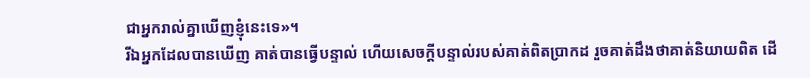ជាអ្នករាល់គ្នាឃើញខ្ញុំនេះទេ»។
រីឯអ្នកដែលបានឃើញ គាត់បានធ្វើបន្ទាល់ ហើយសេចក្ដីបន្ទាល់របស់គាត់ពិតប្រាកដ រួចគាត់ដឹងថាគាត់និយាយពិត ដើ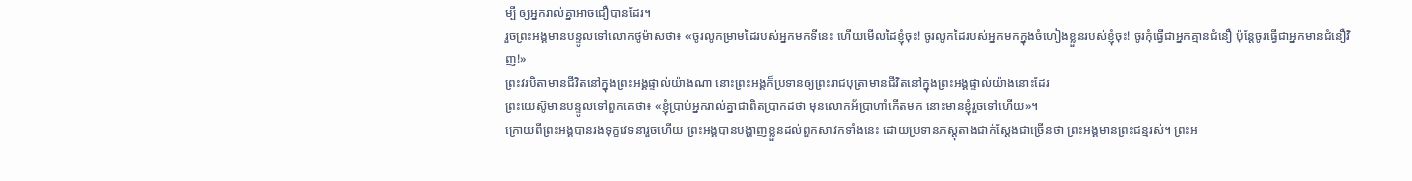ម្បី ឲ្យអ្នករាល់គ្នាអាចជឿបានដែរ។
រួចព្រះអង្គមានបន្ទូលទៅលោកថូម៉ាសថា៖ «ចូរលូកម្រាមដៃរបស់អ្នកមកទីនេះ ហើយមើលដៃខ្ញុំចុះ! ចូរលូកដៃរបស់អ្នកមកក្នុងចំហៀងខ្លួនរបស់ខ្ញុំចុះ! ចូរកុំធ្វើជាអ្នកគ្មានជំនឿ ប៉ុន្ដែចូរធ្វើជាអ្នកមានជំនឿវិញ!»
ព្រះវរបិតាមានជីវិតនៅក្នុងព្រះអង្គផ្ទាល់យ៉ាងណា នោះព្រះអង្គក៏ប្រទានឲ្យព្រះរាជបុត្រាមានជីវិតនៅក្នុងព្រះអង្គផ្ទាល់យ៉ាងនោះដែរ
ព្រះយេស៊ូមានបន្ទូលទៅពួកគេថា៖ «ខ្ញុំប្រាប់អ្នករាល់គ្នាជាពិតប្រាកដថា មុនលោកអ័ប្រាហាំកើតមក នោះមានខ្ញុំរួចទៅហើយ»។
ក្រោយពីព្រះអង្គបានរងទុក្ខវេទនារួចហើយ ព្រះអង្គបានបង្ហាញខ្លួនដល់ពួកសាវកទាំងនេះ ដោយប្រទានភស្ដុតាងជាក់ស្ដែងជាច្រើនថា ព្រះអង្គមានព្រះជន្មរស់។ ព្រះអ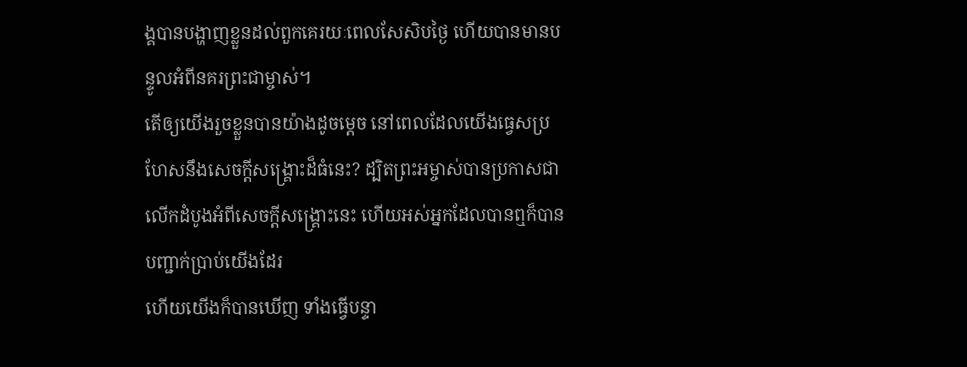ង្គបានបង្ហាញខ្លួនដល់ពួកគេរយៈពេលសែសិបថ្ងៃ ហើយបានមានបន្ទូលអំពីនគរព្រះជាម្ចាស់។
តើឲ្យយើងរួចខ្លួនបានយ៉ាងដូចម្តេច នៅពេលដែលយើងធ្វេសប្រហែសនឹងសេចក្ដីសង្គ្រោះដ៏ធំនេះ? ដ្បិតព្រះអម្ចាស់បានប្រកាសជាលើកដំបូងអំពីសេចក្ដីសង្គ្រោះនេះ ហើយអស់អ្នកដែលបានឮក៏បានបញ្ជាក់ប្រាប់យើងដែរ
ហើយយើងក៏បានឃើញ ទាំងធ្វើបន្ទា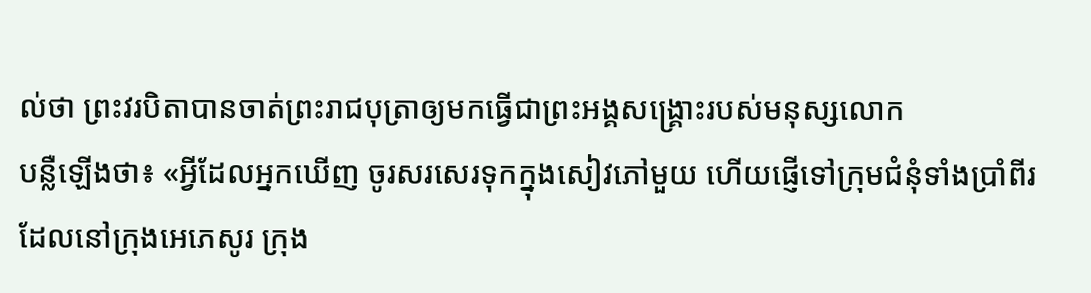ល់ថា ព្រះវរបិតាបានចាត់ព្រះរាជបុត្រាឲ្យមកធ្វើជាព្រះអង្គសង្គ្រោះរបស់មនុស្សលោក
បន្លឺឡើងថា៖ «អ្វីដែលអ្នកឃើញ ចូរសរសេរទុកក្នុងសៀវភៅមួយ ហើយផ្ញើទៅក្រុមជំនុំទាំងប្រាំពីរដែលនៅក្រុងអេភេសូរ ក្រុង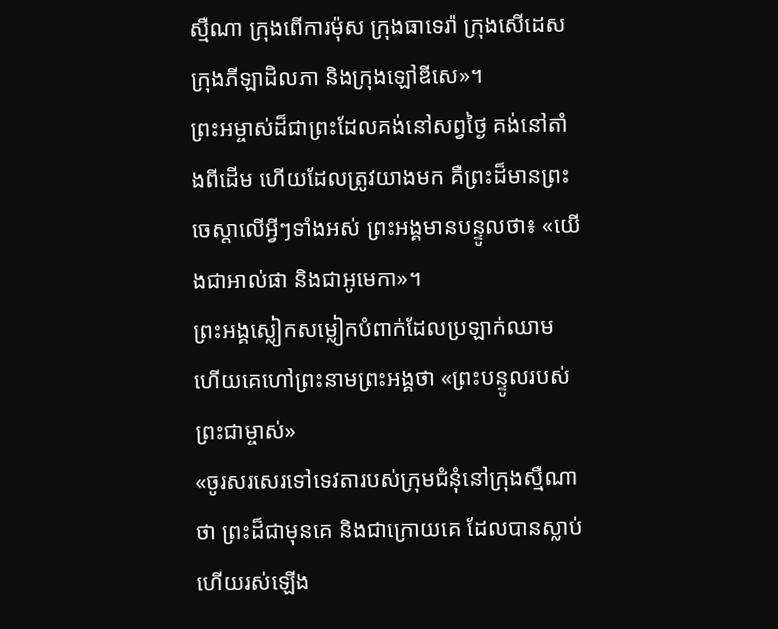ស្មឺណា ក្រុងពើការម៉ុស ក្រុងធាទេរ៉ា ក្រុងសើដេស ក្រុងភីឡាដិលភា និងក្រុងឡៅឌីសេ»។
ព្រះអម្ចាស់ដ៏ជាព្រះដែលគង់នៅសព្វថ្ងៃ គង់នៅតាំងពីដើម ហើយដែលត្រូវយាងមក គឺព្រះដ៏មានព្រះចេស្ដាលើអ្វីៗទាំងអស់ ព្រះអង្គមានបន្ទូលថា៖ «យើងជាអាល់ផា និងជាអូមេកា»។
ព្រះអង្គស្លៀកសម្លៀកបំពាក់ដែលប្រឡាក់ឈាម ហើយគេហៅព្រះនាមព្រះអង្គថា «ព្រះបន្ទូលរបស់ព្រះជាម្ចាស់»
«ចូរសរសេរទៅទេវតារបស់ក្រុមជំនុំនៅក្រុងស្មឺណាថា ព្រះដ៏ជាមុនគេ និងជាក្រោយគេ ដែលបានស្លាប់ ហើយរស់ឡើង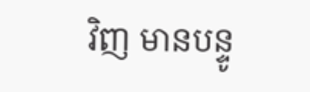វិញ មានបន្ទូ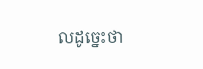លដូច្នេះថា